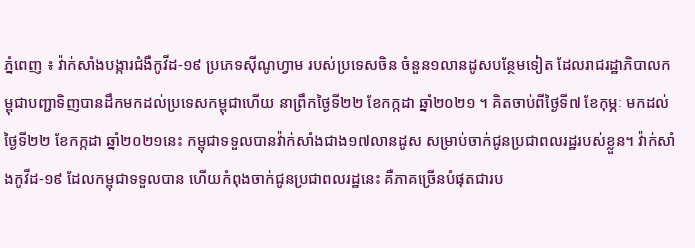ភ្នំពេញ ៖ វ៉ាក់សាំងបង្ការជំងឺកូវីដ-១៩ ប្រភេទស៊ីណូហ្វាម របស់ប្រទេសចិន ចំនួន១លានដូសបន្ថែមទៀត ដែលរាជរដ្ឋាភិបាលកម្ពុជាបញ្ជាទិញបានដឹកមកដល់ប្រទេសកម្ពុជាហើយ នាព្រឹកថ្ងៃទី២២ ខែកក្កដា ឆ្នាំ២០២១ ។ គិតចាប់ពីថ្ងៃទី៧ ខែកុម្ភៈ មកដល់ថ្ងៃទី២២ ខែកក្កដា ឆ្នាំ២០២១នេះ កម្ពុជាទទួលបានវ៉ាក់សាំងជាង១៧លានដូស សម្រាប់ចាក់ជូនប្រជាពលរដ្ឋរបស់ខ្លួន។ វ៉ាក់សាំងកូវីដ-១៩ ដែលកម្ពុជាទទួលបាន ហើយកំពុងចាក់ជូនប្រជាពលរដ្ឋនេះ គឺភាគច្រើនបំផុតជារប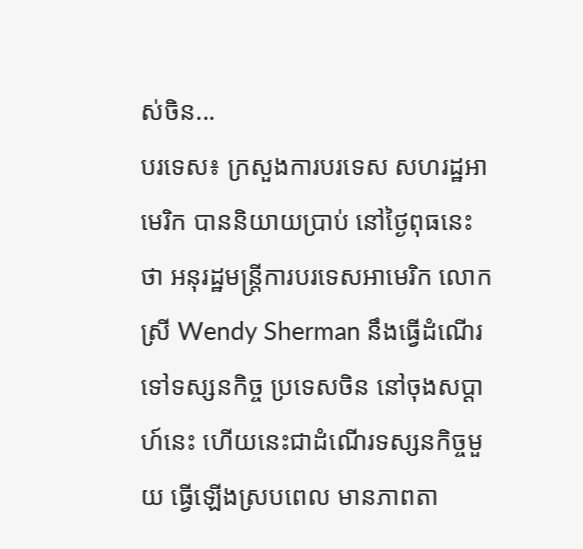ស់ចិន...
បរទេស៖ ក្រសួងការបរទេស សហរដ្ឋអាមេរិក បាននិយាយប្រាប់ នៅថ្ងៃពុធនេះថា អនុរដ្ឋមន្ត្រីការបរទេសអាមេរិក លោកស្រី Wendy Sherman នឹងធ្វើដំណើរ ទៅទស្សនកិច្ច ប្រទេសចិន នៅចុងសប្ដាហ៍នេះ ហើយនេះជាដំណើរទស្សនកិច្ចមួយ ធ្វើឡើងស្របពេល មានភាពតា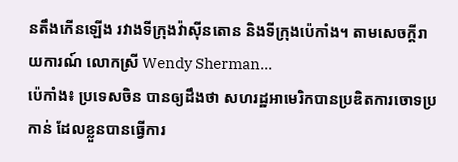នតឹងកើនឡើង រវាងទីក្រុងវ៉ាស៊ីនតោន និងទីក្រុងប៉េកាំង។ តាមសេចក្តីរាយការណ៍ លោកស្រី Wendy Sherman...
ប៉េកាំង៖ ប្រទេសចិន បានឲ្យដឹងថា សហរដ្ឋអាមេរិកបានប្រឌិតការចោទប្រកាន់ ដែលខ្លួនបានធ្វើការ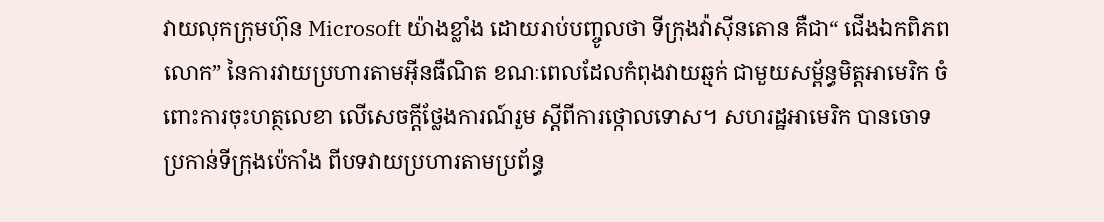វាយលុកក្រុមហ៊ុន Microsoft យ៉ាងខ្លាំង ដោយរាប់បញ្ចូលថា ទីក្រុងវ៉ាស៊ីនតោន គឺជា“ ជើងឯកពិភពលោក” នៃការវាយប្រហារតាមអ៊ីនធឺណិត ខណៈពេលដែលកំពុងវាយឆ្មក់ ជាមួយសម្ព័ន្ធមិត្តអាមេរិក ចំពោះការចុះហត្ថលេខា លើសេចក្តីថ្លែងការណ៍រួម ស្តីពីការថ្កោលទោស។ សហរដ្ឋអាមេរិក បានចោទប្រកាន់ទីក្រុងប៉េកាំង ពីបទវាយប្រហារតាមប្រព័ន្ធ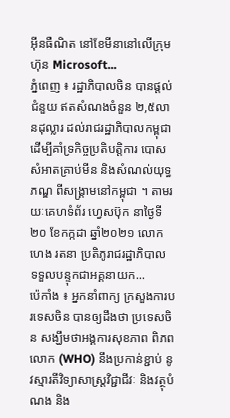អ៊ីនធឺណិត នៅខែមីនានៅលើក្រុមហ៊ុន Microsoft...
ភ្នំពេញ ៖ រដ្ឋាភិបាលចិន បានផ្តល់ជំនួយ ឥតសំណងចំនួន ២,៥លានដុល្លារ ដល់រាជរដ្ឋាភិបាលកម្ពុជា ដើម្បីគាំទ្រកិច្ចប្រតិបត្តិការ បោសសំអាតគ្រាប់មីន និងសំណល់យុទ្ធភណ្ឌ ពីសង្គ្រាមនៅកម្ពុជា ។ តាមរយៈគេហទំព័រ ហ្វេសប៊ុក នាថ្ងៃទី២០ ខែកក្កដា ឆ្នាំ២០២១ លោក ហេង រតនា ប្រតិភូរាជរដ្ឋាភិបាល ទទួលបន្ទុកជាអគ្គនាយក...
ប៉េកាំង ៖ អ្នកនាំពាក្យ ក្រសួងការបរទេសចិន បានឲ្យដឹងថា ប្រទេសចិន សង្ឃឹមថាអង្គការសុខភាព ពិភពលោក (WHO) នឹងប្រកាន់ខ្ជាប់ នូវស្មារតីវិទ្យាសាស្ត្រវិជ្ជាជីវៈ និងវត្ថុបំណង និង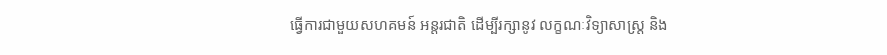ធ្វើការជាមួយសហគមន៍ អន្តរជាតិ ដើម្បីរក្សានូវ លក្ខណៈវិទ្យាសាស្ត្រ និង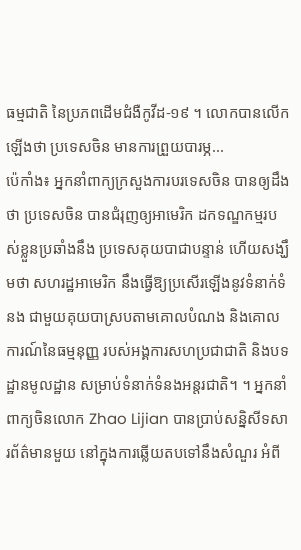ធម្មជាតិ នៃប្រភពដើមជំងឺកូវីដ-១៩ ។ លោកបានលើកឡើងថា ប្រទេសចិន មានការព្រួយបារម្ភ...
ប៉េកាំង៖ អ្នកនាំពាក្យក្រសួងការបរទេសចិន បានឲ្យដឹងថា ប្រទេសចិន បានជំរុញឲ្យអាមេរិក ដកទណ្ឌកម្មរបស់ខ្លួនប្រឆាំងនឹង ប្រទេសគុយបាជាបន្ទាន់ ហើយសង្ឃឹមថា សហរដ្ឋអាមេរិក នឹងធ្វើឱ្យប្រសើរឡើងនូវទំនាក់ទំនង ជាមួយគុយបាស្របតាមគោលបំណង និងគោលការណ៍នៃធម្មនុញ្ញ របស់អង្គការសហប្រជាជាតិ និងបទដ្ឋានមូលដ្ឋាន សម្រាប់ទំនាក់ទំនងអន្តរជាតិ។ ។ អ្នកនាំពាក្យចិនលោក Zhao Lijian បានប្រាប់សន្និសីទសារព័ត៌មានមួយ នៅក្នុងការឆ្លើយតបទៅនឹងសំណួរ អំពី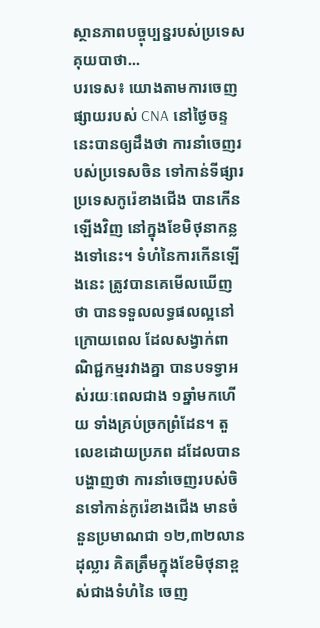ស្ថានភាពបច្ចុប្បន្នរបស់ប្រទេសគុយបាថា...
បរទេស៖ យោងតាមការចេញផ្សាយរបស់ CNA នៅថ្ងៃចន្ទនេះបានឲ្យដឹងថា ការនាំចេញរបស់ប្រទេសចិន ទៅកាន់ទីផ្សារប្រទេសកូរ៉េខាងជើង បានកើនឡើងវិញ នៅក្នុងខែមិថុនាកន្លងទៅនេះ។ ទំហំនៃការកើនឡើងនេះ ត្រូវបានគេមើលឃើញថា បានទទួលលទ្ធផលល្អនៅក្រោយពេល ដែលសង្វាក់ពាណិជ្ជកម្មរវាងគ្នា បានបទទ្វាអស់រយៈពេលជាង ១ឆ្នាំមកហើយ ទាំងគ្រប់ច្រកព្រំដែន។ តួលេខដោយប្រភព ដដែលបានបង្ហាញថា ការនាំចេញរបស់ចិនទៅកាន់កូរ៉េខាងជើង មានចំនួនប្រមាណជា ១២,៣២លានដុល្លារ គិតត្រឹមក្នុងខែមិថុនាខ្ពស់ជាងទំហំនៃ ចេញ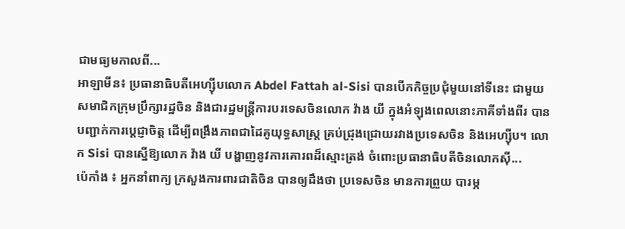ជាមធ្យមកាលពី...
អាឡាមីន៖ ប្រធានាធិបតីអេហ្ស៊ីបលោក Abdel Fattah al-Sisi បានបើកកិច្ចប្រជុំមួយនៅទីនេះ ជាមួយសមាជិកក្រុមប្រឹក្សារដ្ឋចិន និងជារដ្ឋមន្រ្តីការបរទេសចិនលោក វ៉ាង យី ក្នុងអំឡុងពេលនោះភាគីទាំងពីរ បានបញ្ជាក់ការប្តេជ្ញាចិត្ត ដើម្បីពង្រឹងភាពជាដៃគូយុទ្ធសាស្ត្រ គ្រប់ជ្រុងជ្រោយរវាងប្រទេសចិន និងអេហ្ស៊ីប។ លោក Sisi បានស្នើឱ្យលោក វ៉ាង យី បង្ហាញនូវការគោរពដ៏ស្មោះត្រង់ ចំពោះប្រធានាធិបតីចិនលោកស៊ី...
ប៉េកាំង ៖ អ្នកនាំពាក្យ ក្រសួងការពារជាតិចិន បានឲ្យដឹងថា ប្រទេសចិន មានការព្រួយ បារម្ភ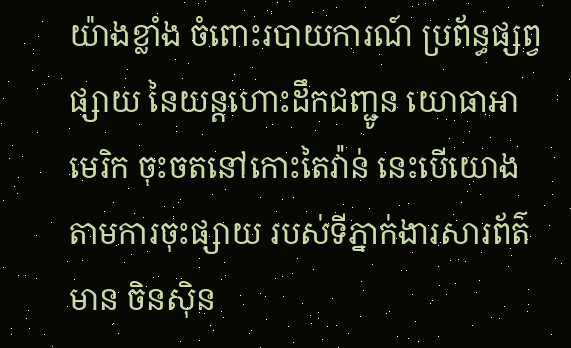យ៉ាងខ្លាំង ចំពោះរបាយការណ៍ ប្រព័ន្ធផ្សព្វផ្សាយ នៃយន្តហោះដឹកជញ្ជូន យោធាអាមេរិក ចុះចតនៅកោះតៃវ៉ាន់ នេះបើយោងតាមការចុះផ្សាយ របស់ទីភ្នាក់ងារសារព័ត៌មាន ចិនស៊ិន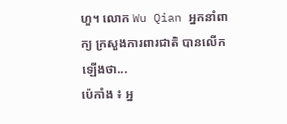ហួ។ លោក Wu Qian អ្នកនាំពាក្យ ក្រសួងការពារជាតិ បានលើកឡើងថា...
ប៉េកាំង ៖ អ្ន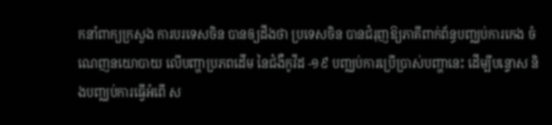កនាំពាក្យក្រសួង ការបរទេសចិន បានឲ្យដឹងថា ប្រទេសចិន បានជំរុញឱ្យភាគីពាក់ព័ន្ធបញ្ឈប់ការកេង ចំណេញនយោបាយ លើបញ្ហាប្រភពដើម នៃជំងឺកូវីដ -១៩ បញ្ឈប់ការប្រើប្រាស់បញ្ហានេះ ដើម្បីបន្ទោស និងបញ្ឈប់ការធ្វើអំពើ ស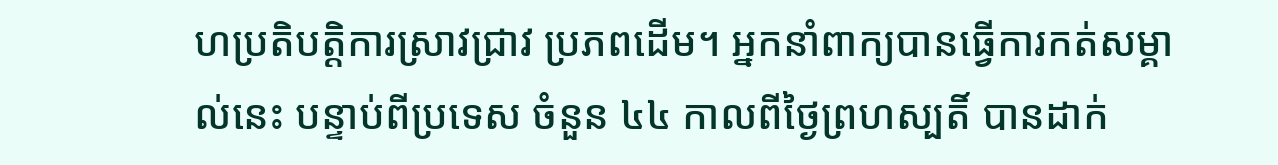ហប្រតិបត្ដិការស្រាវជ្រាវ ប្រភពដើម។ អ្នកនាំពាក្យបានធ្វើការកត់សម្គាល់នេះ បន្ទាប់ពីប្រទេស ចំនួន ៤៤ កាលពីថ្ងៃព្រហស្បតិ៍ បានដាក់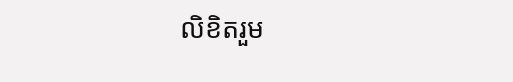លិខិតរួម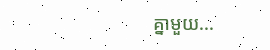គ្នាមួយ...